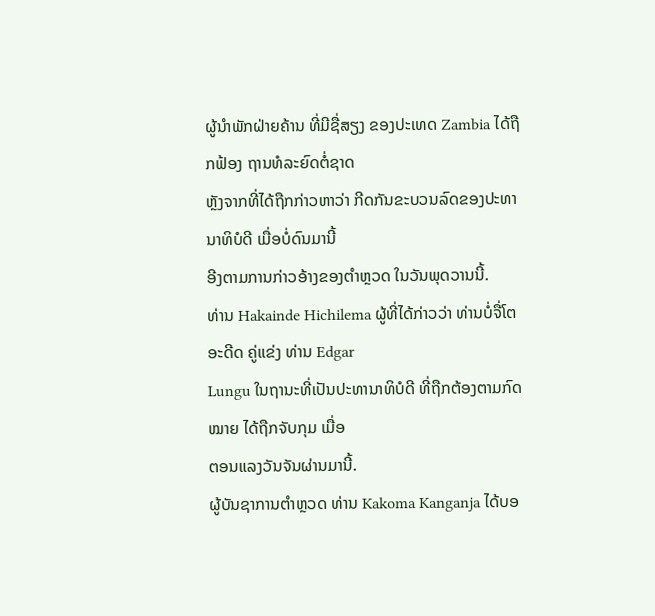ຜູ້ນຳພັກຝ່າຍຄ້ານ ທີ່ມີຊື່ສຽງ ຂອງປະເທດ Zambia ໄດ້ຖືກຟ້ອງ ຖານທໍລະຍົດຕໍ່ຊາດ
ຫຼັງຈາກທີ່ໄດ້ຖືກກ່າວຫາວ່າ ກີດກັນຂະບວນລົດຂອງປະທານາທິບໍດີ ເມື່ອບໍ່ດົນມານີ້
ອີງຕາມການກ່າວອ້າງຂອງຕຳຫຼວດ ໃນວັນພຸດວານນີ້.
ທ່ານ Hakainde Hichilema ຜູ້ທີ່ໄດ້ກ່າວວ່າ ທ່ານບໍ່ຈື່ໂຕ ອະດີດ ຄູ່ແຂ່ງ ທ່ານ Edgar
Lungu ໃນຖານະທີ່ເປັນປະທານາທິບໍດີ ທີ່ຖືກຕ້ອງຕາມກົດໝາຍ ໄດ້ຖືກຈັບກຸມ ເມື່ອ
ຕອນແລງວັນຈັນຜ່ານມານີ້.
ຜູ້ບັນຊາການຕຳຫຼວດ ທ່ານ Kakoma Kanganja ໄດ້ບອ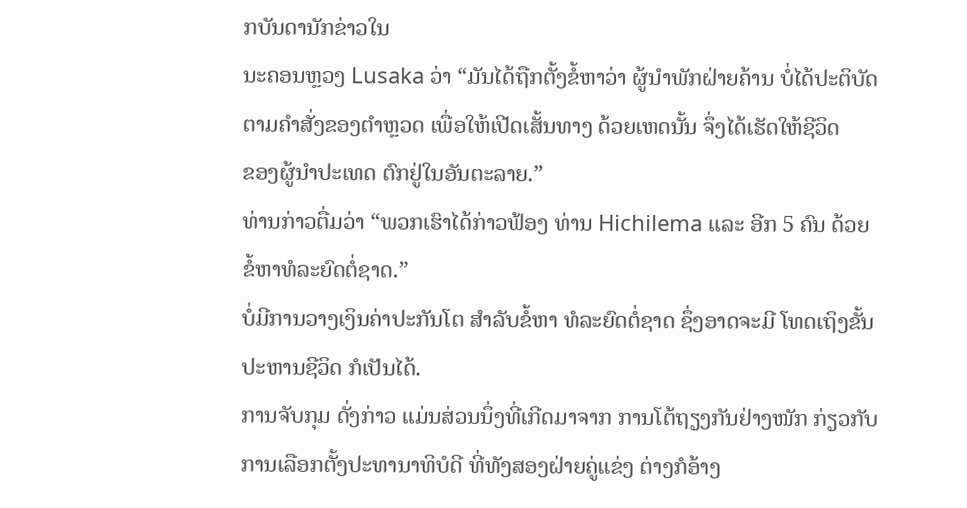ກບັນດານັກຂ່າວໃນ
ນະຄອນຫຼວງ Lusaka ວ່າ “ມັນໄດ້ຖືກຕັ້ງຂໍ້ຫາວ່າ ຜູ້ນຳພັກຝ່າຍຄ້ານ ບໍ່ໄດ້ປະຕິບັດ
ຕາມຄຳສັ່ງຂອງຕຳຫຼວດ ເພື່ອໃຫ້ເປີດເສັ້ນທາງ ດ້ວຍເຫດນັ້ນ ຈຶ່ງໄດ້ເຮັດໃຫ້ຊີວິດ
ຂອງຜູ້ນຳປະເທດ ຕົກຢູ່ໃນອັນຕະລາຍ.”
ທ່ານກ່າວຕື່ມວ່າ “ພວກເຮົາໄດ້ກ່າວຟ້ອງ ທ່ານ Hichilema ແລະ ອີກ 5 ຄົນ ດ້ວຍ
ຂໍ້ຫາທໍລະຍົດຕໍ່ຊາດ.”
ບໍ່ມີການວາງເງິນຄ່າປະກັນໂຕ ສຳລັບຂໍ້ຫາ ທໍລະຍົດຕໍ່ຊາດ ຊຶ່ງອາດຈະມີ ໂທດເຖິງຂັ້ນ
ປະຫານຊີວິດ ກໍເປັນໄດ້.
ການຈັບກຸມ ດັ່ງກ່າວ ແມ່ນສ່ວນນຶ່ງທີ່ເກີດມາຈາກ ການໂຕ້ຖຽງກັນຢ່າງໜັກ ກ່ຽວກັບ
ການເລືອກຕັ້ງປະທານາທິບໍດີ ທີ່ທັງສອງຝ່າຍຄູ່ແຂ່ງ ຕ່າງກໍອ້າງ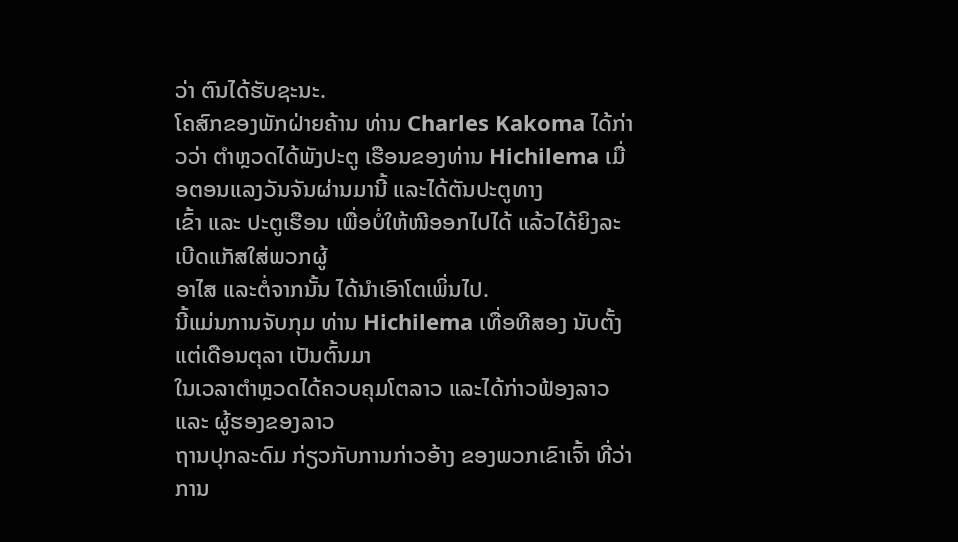ວ່າ ຕົນໄດ້ຮັບຊະນະ.
ໂຄສົກຂອງພັກຝ່າຍຄ້ານ ທ່ານ Charles Kakoma ໄດ້ກ່າວວ່າ ຕຳຫຼວດໄດ້ພັງປະຕູ ເຮືອນຂອງທ່ານ Hichilema ເມື່ອຕອນແລງວັນຈັນຜ່ານມານີ້ ແລະໄດ້ຕັນປະຕູທາງ
ເຂົ້າ ແລະ ປະຕູເຮືອນ ເພື່ອບໍ່ໃຫ້ໜີອອກໄປໄດ້ ແລ້ວໄດ້ຍິງລະເບີດແກັສໃສ່ພວກຜູ້
ອາໄສ ແລະຕໍ່ຈາກນັ້ນ ໄດ້ນຳເອົາໂຕເພິ່ນໄປ.
ນີ້ແມ່ນການຈັບກຸມ ທ່ານ Hichilema ເທື່ອທີສອງ ນັບຕັ້ງແຕ່ເດືອນຕຸລາ ເປັນຕົ້ນມາ
ໃນເວລາຕຳຫຼວດໄດ້ຄວບຄຸມໂຕລາວ ແລະໄດ້ກ່າວຟ້ອງລາວ ແລະ ຜູ້ຮອງຂອງລາວ
ຖານປຸກລະດົມ ກ່ຽວກັບການກ່າວອ້າງ ຂອງພວກເຂົາເຈົ້າ ທີ່ວ່າ ການ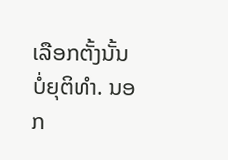ເລືອກຕັ້ງນັ້ນ
ບໍ່ຍຸຕິທຳ. ນອກ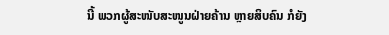ນີ້ ພວກຜູ້ສະໜັບສະໜູນຝ່າຍຄ້ານ ຫຼາຍສິບຄົນ ກໍຍັງ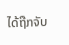ໄດ້ຖືກຈັບ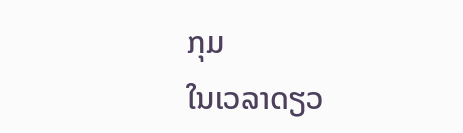ກຸມ
ໃນເວລາດຽວ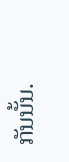ກັນນັ້ນ.